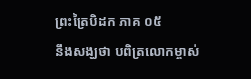ព្រះត្រៃបិដក ភាគ ០៥
នឹងសង្ឃថា បពិត្រលោកម្ចាស់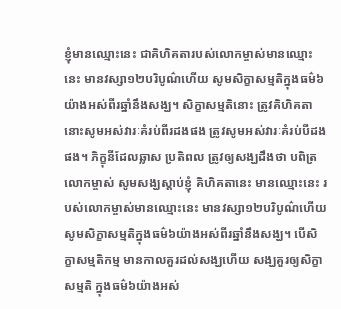ខ្ញុំមានឈ្មោះនេះ ជាគិហិគតារបស់លោកម្ចាស់មានឈ្មោះនេះ មានវស្សា១២បរិបូណ៌ហើយ សូមសិក្ខាសម្មតិក្នុងធម៌៦យ៉ាងអស់ពីរឆ្នាំនឹងសង្ឃ។ សិក្ខាសម្មតិនោះ ត្រូវគិហិគតានោះសូមអស់វារៈគំរប់ពីរដងផង ត្រូវសូមអស់វារៈគំរប់បីដងផង។ ភិក្ខុនីដែលឆ្លាស ប្រតិពល ត្រូវឲ្យសង្ឃដឹងថា បពិត្រលោកម្ចាស់ សូមសង្ឃស្តាប់ខ្ញុំ គិហិគតានេះ មានឈ្មោះនេះ របស់លោកម្ចាស់មានឈ្មោះនេះ មានវស្សា១២បរិបូណ៌ហើយ សូមសិក្ខាសម្មតិក្នុងធម៌៦យ៉ាងអស់ពីរឆ្នាំនឹងសង្ឃ។ បើសិក្ខាសម្មតិកម្ម មានកាលគួរដល់សង្ឃហើយ សង្ឃគួរឲ្យសិក្ខាសម្មតិ ក្នុងធម៌៦យ៉ាងអស់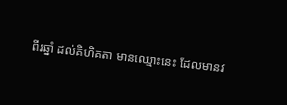ពីរឆ្នាំ ដល់គិហិគតា មានឈ្មោះនេះ ដែលមានវ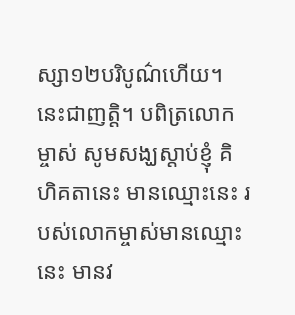ស្សា១២បរិបូណ៌ហើយ។ នេះជាញត្តិ។ បពិត្រលោកម្ចាស់ សូមសង្ឃស្តាប់ខ្ញុំ គិហិគតានេះ មានឈ្មោះនេះ របស់លោកម្ចាស់មានឈ្មោះនេះ មានវ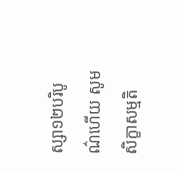ស្សា១២បរិបូណ៌ហើយ សូមសិក្ខាសម្មតិ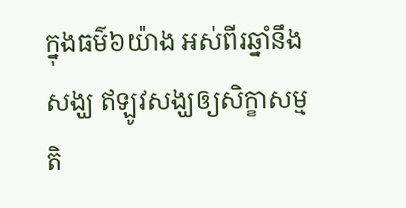ក្នុងធម៌៦យ៉ាង អស់ពីរឆ្នាំនឹងសង្ឃ ឥឡូវសង្ឃឲ្យសិក្ខាសម្មតិ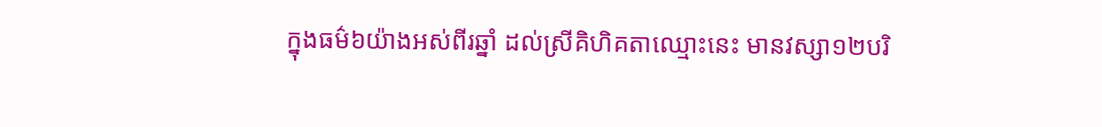ក្នុងធម៌៦យ៉ាងអស់ពីរឆ្នាំ ដល់ស្រីគិហិគតាឈ្មោះនេះ មានវស្សា១២បរិ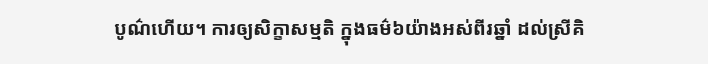បូណ៌ហើយ។ ការឲ្យសិក្ខាសម្មតិ ក្នុងធម៌៦យ៉ាងអស់ពីរឆ្នាំ ដល់ស្រីគិ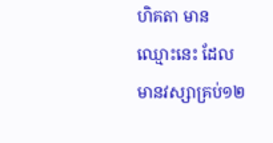ហិគតា មានឈ្មោះនេះ ដែលមានវស្សាគ្រប់១២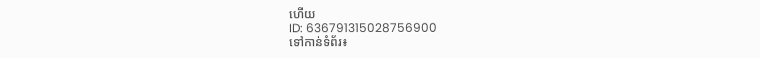ហើយ
ID: 636791315028756900
ទៅកាន់ទំព័រ៖